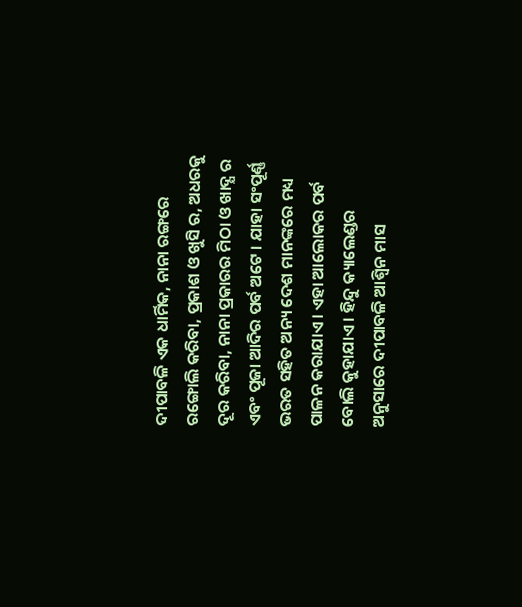ଦୀପାବଳି ଏକ ଧାର୍ମିକ, ନାନା ରଙ୍ଗରେ ରଙ୍ଗୋଲି କରିବା, ପ୍ରକାଶ ଓ ଖୁସି ର, ଅଧରକୁ ଦୂର କରିବା, ନାନା ପ୍ରକାରର ମିଠା ଓ ଖାଦ୍ଯ ର ଏବଂ ପୂଜା ଆଦିର ପର୍ବ ଅଟେ । ଯାହା ସଂପୂର୍ଣ୍ଣ ଭରତ ସହିତ ଅନ୍ୟ ଦେଶ ମାନଙ୍କରେ ମଧ୍ୟ ପାଳନ କରାଯାଏ । ଏହା ଆଲୋକର ପର୍ବ ବୋଲି କୁହାଯାଏ । ହିନ୍ଦୁ କ୍ୟାଲେଣ୍ଡର ଅନୁସାରେ ଦୀପାବଳି ଆଶ୍ଵିନ ମାସ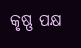କୃଷ୍ଣ ପକ୍ଷ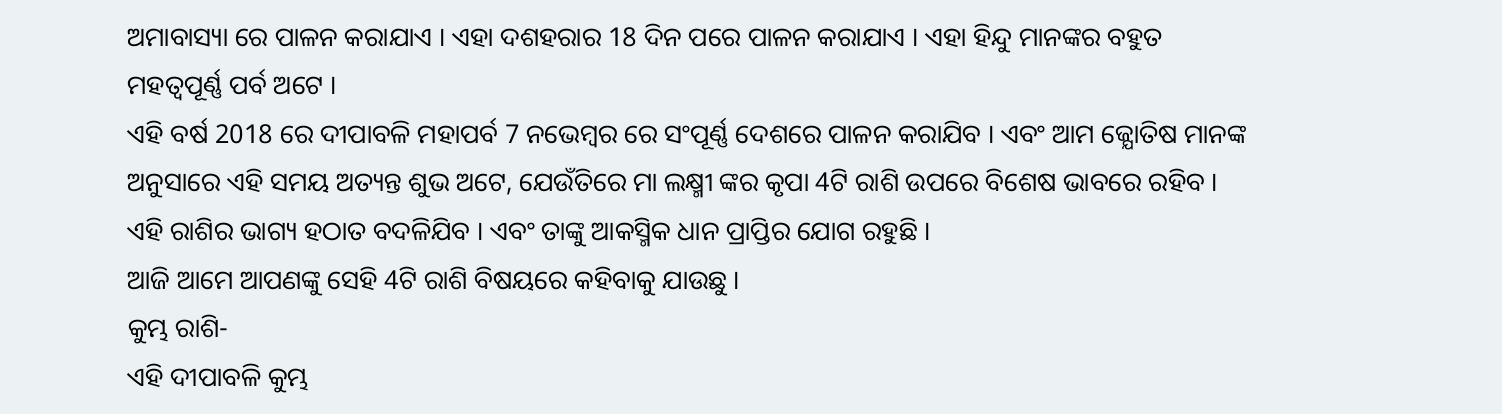ଅମାବାସ୍ୟା ରେ ପାଳନ କରାଯାଏ । ଏହା ଦଶହରାର 18 ଦିନ ପରେ ପାଳନ କରାଯାଏ । ଏହା ହିନ୍ଦୁ ମାନଙ୍କର ବହୁତ ମହତ୍ବପୂର୍ଣ୍ଣ ପର୍ବ ଅଟେ ।
ଏହି ବର୍ଷ 2018 ରେ ଦୀପାବଳି ମହାପର୍ବ 7 ନଭେମ୍ବର ରେ ସଂପୂର୍ଣ୍ଣ ଦେଶରେ ପାଳନ କରାଯିବ । ଏବଂ ଆମ ଜ୍ଯୋତିଷ ମାନଙ୍କ ଅନୁସାରେ ଏହି ସମୟ ଅତ୍ୟନ୍ତ ଶୁଭ ଅଟେ, ଯେଉଁତିରେ ମା ଲକ୍ଷ୍ମୀ ଙ୍କର କୃପା 4ଟି ରାଶି ଉପରେ ବିଶେଷ ଭାବରେ ରହିବ । ଏହି ରାଶିର ଭାଗ୍ୟ ହଠାତ ବଦଳିଯିବ । ଏବଂ ତାଙ୍କୁ ଆକସ୍ମିକ ଧାନ ପ୍ରାପ୍ତିର ଯୋଗ ରହୁଛି ।
ଆଜି ଆମେ ଆପଣଙ୍କୁ ସେହି 4ଟି ରାଶି ବିଷୟରେ କହିବାକୁ ଯାଉଛୁ ।
କୁମ୍ଭ ରାଶି-
ଏହି ଦୀପାବଳି କୁମ୍ଭ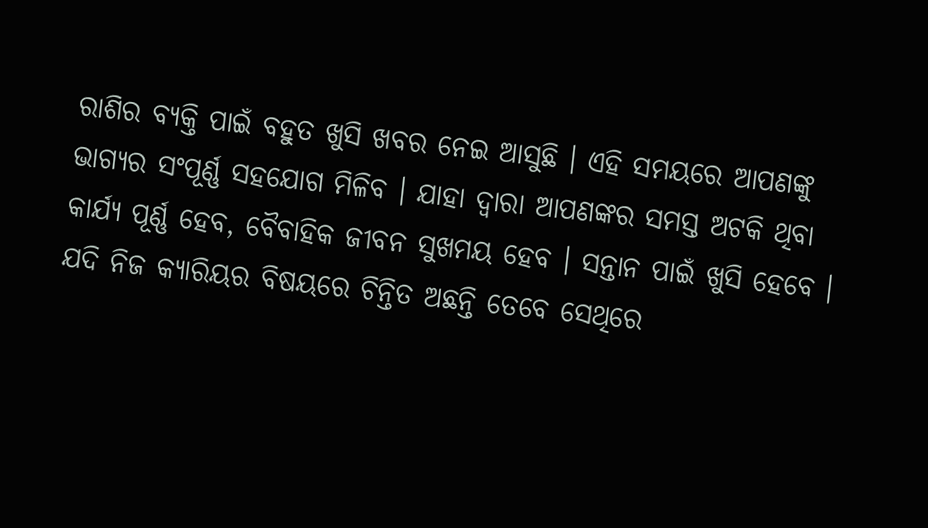ରାଶିର ବ୍ୟକ୍ତି ପାଇଁ ବହୁତ ଖୁସି ଖବର ନେଇ ଆସୁଛି । ଏହି ସମୟରେ ଆପଣଙ୍କୁ ଭାଗ୍ଯର ସଂପୂର୍ଣ୍ଣ ସହଯୋଗ ମିଳିବ । ଯାହା ଦ୍ଵାରା ଆପଣଙ୍କର ସମସ୍ତ ଅଟକି ଥିବା କାର୍ଯ୍ୟ ପୂର୍ଣ୍ଣ ହେବ, ବୈବାହିକ ଜୀବନ ସୁଖମୟ ହେବ । ସନ୍ତାନ ପାଇଁ ଖୁସି ହେବେ । ଯଦି ନିଜ କ୍ଯାରିୟର ବିଷୟରେ ଚିନ୍ତିତ ଅଛନ୍ତି ତେବେ ସେଥିରେ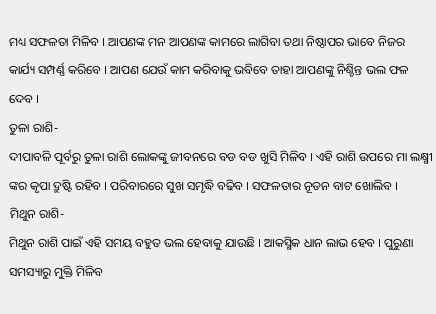ମଧ୍ୟ ସଫଳତା ମିଳିବ । ଆପଣଙ୍କ ମନ ଆପଣଙ୍କ କାମରେ ଲାଗିବା ତଥା ନିଷ୍ଠାପର ଭାବେ ନିଜର କାର୍ଯ୍ୟ ସମ୍ପର୍ଣ୍ଣ କରିବେ । ଆପଣ ଯେଉଁ କାମ କରିବାକୁ ଭବିବେ ତାହା ଆପଣଙ୍କୁ ନିଶ୍ଚିନ୍ତ ଭଲ ଫଳ ଦେବ ।
ତୁଳା ରାଶି-
ଦୀପାବଳି ପୂର୍ବରୁ ତୁଳା ରାଶି ଲୋକଙ୍କୁ ଜୀବନରେ ବଡ ବଡ ଖୁସି ମିଳିବ । ଏହି ରାଶି ଉପରେ ମା ଲକ୍ଷ୍ମୀ ଙ୍କର କୃପା ଦ୍ରୁଷ୍ଟି ରହିବ । ପରିବାରରେ ସୁଖ ସମୃଦ୍ଧି ବଢିବ । ସଫଳତାର ନୂତନ ବାଟ ଖୋଲିବ ।
ମିଥୁନ ରାଶି-
ମିଥୁନ ରାଶି ପାଇଁ ଏହି ସମୟ ବହୁତ ଭଲ ହେବାକୁ ଯାଉଛି । ଆକସ୍ମିକ ଧାନ ଲାଭ ହେବ । ପୁରୁଣା ସମସ୍ୟାରୁ ମୁକ୍ତି ମିଳିବ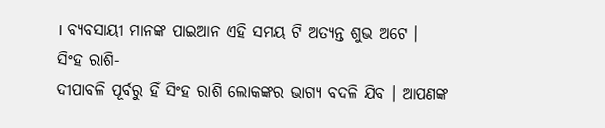। ବ୍ୟବସାୟୀ ମାନଙ୍କ ପାଇଆନ ଏହି ସମୟ ଟି ଅତ୍ୟନ୍ତ ଶୁଭ ଅଟେ ।
ସିଂହ ରାଶି-
ଦୀପାବଳି ପୂର୍ବରୁ ହିଁ ସିଂହ ରାଶି ଲୋକଙ୍କର ଭାଗ୍ୟ ବଦଳି ଯିବ । ଆପଣଙ୍କ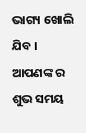ଭାଗ୍ୟ ଖୋଲି ଯିବ । ଆପଣଙ୍କ ର ଶୁଭ ସମୟ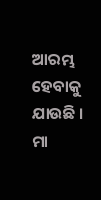ଆରମ୍ଭ ହେବାକୁ ଯାଉଛି । ମା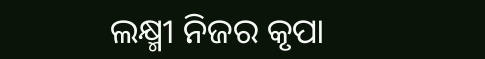ଲକ୍ଷ୍ମୀ ନିଜର କୃପା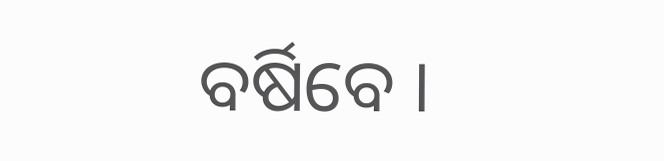ବର୍ଷିବେ ।